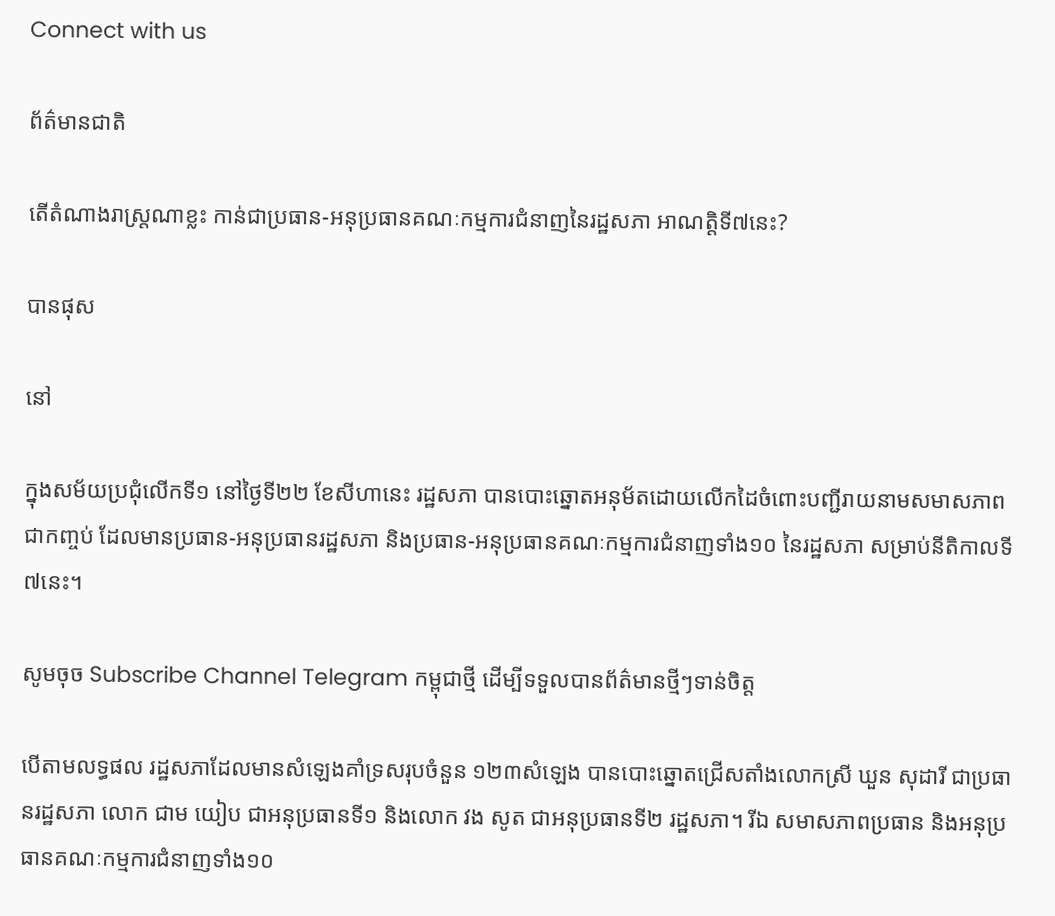Connect with us

ព័ត៌មានជាតិ

តើតំណាងរាស្ត្រណាខ្លះ កាន់ជាប្រធាន-អនុប្រធានគណៈកម្មការជំនាញនៃរដ្ឋសភា អាណត្តិទី៧នេះ?

បានផុស

នៅ

ក្នុងសម័យប្រជុំលើកទី១ នៅថ្ងៃទី២២ ខែសីហានេះ រដ្ឋសភា បានបោះឆ្នោតអនុម័តដោយលើកដៃចំពោះបញ្ជីរាយនាមសមាសភាពជាកញ្ចប់ ដែលមានប្រធាន-អនុប្រធានរដ្ឋសភា និងប្រធាន-អនុប្រធានគណៈកម្មការជំនាញទាំង១០ នៃរដ្ឋសភា សម្រាប់នីតិកាលទី៧នេះ។

សូមចុច Subscribe Channel Telegram កម្ពុជាថ្មី ដើម្បីទទួលបានព័ត៌មានថ្មីៗទាន់ចិត្ត

បើតាមលទ្ធផល រដ្ឋសភាដែលមានសំឡេងគាំទ្រសរុបចំនួន ១២៣សំឡេង បានបោះឆ្នោតជ្រើសតាំងលោកស្រី ឃួន សុដារី ជាប្រធានរដ្ឋសភា លោក ជាម យៀប ជាអនុប្រធានទី១ និងលោក វង សូត ជាអនុប្រធានទី២ រដ្ឋសភា។ រីឯ សមាសភាពប្រធាន និងអនុប្រធានគណៈកម្មការជំនាញទាំង១០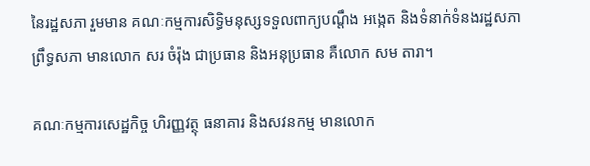នៃរដ្ឋសភា រួមមាន គណៈកម្មការសិទ្ធិមនុស្សទទួលពាក្យបណ្តឹង អង្កេត និងទំនាក់ទំនងរដ្ឋសភា ព្រឹទ្ធសភា មានលោក សរ ចំរ៉ុង ជាប្រធាន និងអនុប្រធាន គឺលោក សម តារា។

គណៈកម្មការសេដ្ឋកិច្ច ហិរញ្ញវត្ថុ ធនាគារ និងសវនកម្ម មានលោក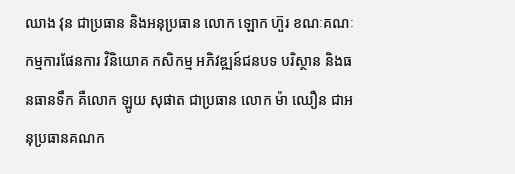ឈាង វុន ជាប្រធាន និងអនុប្រធាន លោក ឡោក ហ៊ួរ ខណៈគណៈកម្មការផែនការ វិនិយោគ កសិកម្ម អភិវឌ្ឍន៍ជនបទ បរិស្ថាន និងធនធានទឹក គឺលោក ឡូយ សុផាត ជាប្រធាន លោក ម៉ា ឈឿន ជាអនុប្រធានគណក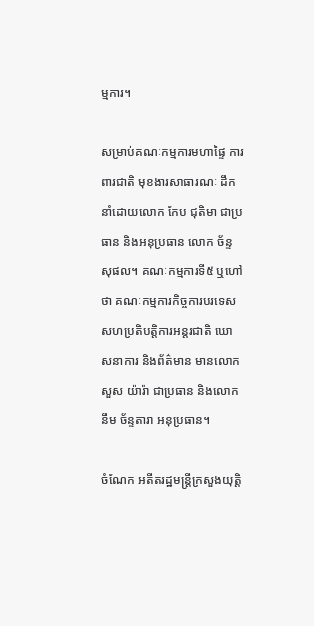ម្មការ។

សម្រាប់គណៈកម្មការមហាផ្ទៃ ការពារជាតិ មុខងារសាធារណៈ ដឹកនាំដោយលោក កែប ជុតិមា ជាប្រធាន និងអនុប្រធាន លោក ច័ន្ទ សុផល។ គណៈកម្មការទី៥ ឬហៅថា គណៈកម្មការកិច្ចការបរទេស សហប្រតិបត្តិការអន្តរជាតិ ឃោសនាការ និងព័ត៌មាន មានលោក សួស យ៉ារ៉ា ជាប្រធាន និងលោក នឹម ច័ន្ទតារា អនុប្រធាន។

ចំណែក អតីតរដ្ឋមន្ត្រីក្រសួងយុត្តិ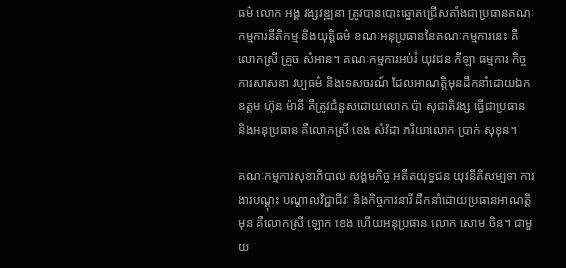ធម៌ លោក អង្គ វង្សវឌ្ឍនា ត្រូវបានបោះឆ្នោតជ្រើសតាំងជាប្រធានគណៈកម្មការនីតិកម្ម និងយុត្តិធម៌ ខណៈអនុប្រធាននៃគណៈកម្មការនេះ គឺលោកស្រី គ្រួច សំអាន។ គណៈកម្មការអប់រំ យុវជន កីឡា ធម្មការ កិច្ចការសាសនា វប្បធម៌ និងទេសចរណ៍ ដែលអាណត្តិមុនដឹកនាំដោយឯកឧត្តម ហ៊ុន ម៉ានី គឺត្រូវជំនួសដោយលោក ប៉ា សុជាតិវង្ស ធ្វើជាប្រធាន និងអនុប្រធាន គឺលោកស្រី ខេង សំវ៉ដា ភរិយាលោក ប្រាក់ សុខុន។

គណៈកម្មការសុខាភិបាល សង្គមកិច្ច អតីតយុទ្ធជន យុវនីតិសម្បទា ការងារបណ្តុះ បណ្តាលវិជ្ជាជីវៈ និងកិច្ចការនារី ដឹកនាំដោយប្រធានអាណត្តិមុន គឺលោកស្រី ឡោក ខេង ហើយអនុប្រធាន លោក សោម ចិន។ ជាមួយ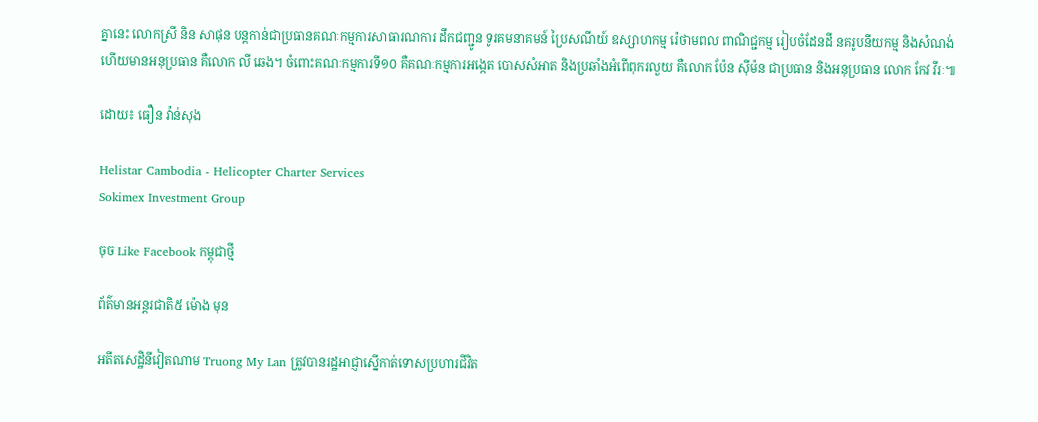គ្នានេះ លោកស្រី និន សាផុន បន្តកាន់ជាប្រធានគណៈកម្មការសាធារណការ ដឹកជញ្ជូន ទូរគមនាគមន៍ ប្រៃសណីយ៍ ឧស្សាហកម្ម រ៉េថាមពល ពាណិជ្ជកម្ម រៀបចំដែនដី នគរូបនីយកម្ម និងសំណង់ ហើយមានអនុប្រធាន គឺលោក លី ឆេង។ ចំពោះគណៈកម្មការទី១០ គឺគណៈកម្មការអង្កេត បោសសំអាត និងប្រឆាំងអំពើពុករលួយ គឺលោក ប៉ែន ស៊ីម៉ន ជាប្រធាន និងអនុប្រធាន លោក កែវ វីរៈ៕

ដោយ៖ ធឿន វ៉ាន់សុង

Helistar Cambodia - Helicopter Charter Services
Sokimex Investment Group

ចុច Like Facebook កម្ពុជាថ្មី

ព័ត៌មានអន្ដរជាតិ៥ ម៉ោង មុន

អតីតសេដ្ឋិនីវៀតណាម Truong My Lan ត្រូវបានរដ្ឋអាជ្ញាស្នើកាត់ទោសប្រហារជីវិត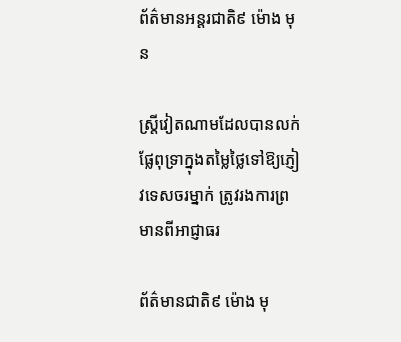ព័ត៌មានអន្ដរជាតិ៩ ម៉ោង មុន

ស្ត្រីវៀតណាមដែលបានលក់ផ្លែពុទ្រាក្នុងតម្លៃថ្លៃទៅឱ្យភ្ញៀវទេសចរម្នាក់ ត្រូវរងការព្រមានពីអាជ្ញាធរ

ព័ត៌មានជាតិ៩ ម៉ោង មុ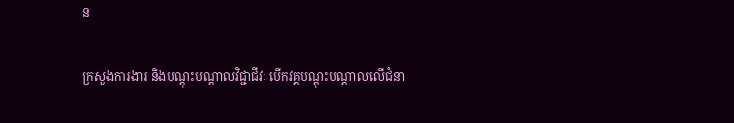ន

ក្រសួងការងារ និងបណ្តុះបណ្តាលវិជ្ជាជីវៈ បើកវគ្គបណ្តុះបណ្តាលលើជំនា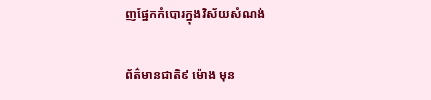ញផ្នែកកំបោរក្នុងវិស័យសំណង់

ព័ត៌មានជាតិ៩ ម៉ោង មុន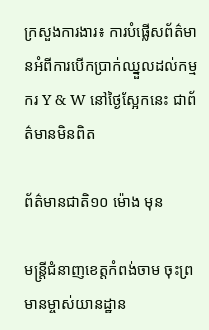ក្រសួងការងារ៖ ការបំផ្លើសព័ត៌មានអំពីការបើកប្រាក់ឈ្នួលដល់កម្មករ Y & W នៅថ្ងៃស្អែកនេះ ជាព័ត៌មានមិនពិត

ព័ត៌មានជាតិ១០ ម៉ោង មុន

មន្ត្រីជំនាញខេត្តកំពង់ចាម ចុះព្រមានម្ចាស់យានដ្ឋាន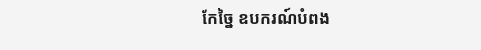កែច្នៃ ឧបករណ៍បំពង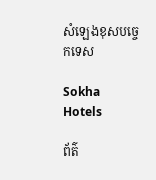សំឡេងខុសបច្ចេកទេស

Sokha Hotels

ព័ត៌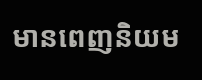មានពេញនិយម